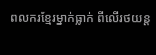ពលករខ្មែរម្នាក់ធ្លាក់ ពីលើរថយន្ត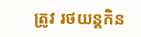ត្រូវ រថយន្តកិន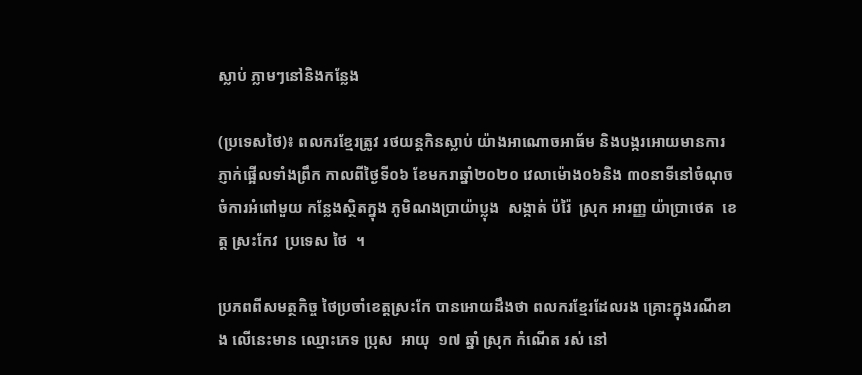ស្លាប់ ភ្លាមៗនៅនិងកន្លែង

(ប្រទេសថៃ)៖ ពលករខ្មែរត្រូវ រថយន្តកិនស្លាប់ យ៉ាងអាណោចអាធ័ម និងបង្ករអោយមានការ ភ្ញាក់ផ្អើលទាំងព្រឹក កាលពីថ្ងៃទី០៦ ខែមករាឆ្នាំ២០២០ វេលាម៉ោង០៦និង ៣០នាទីនៅចំណុច ចំការអំពៅមួយ កន្លែងស្ថិតក្នុង ភូមិណងប្រាយ៉ាប្លុង  សង្កាត់ ប៉រ៉ៃ  ស្រុក អារញ្ញ យ៉ាប្រាថេត  ខេត្ត ស្រះកែវ  ប្រទេស ថៃ  ។

ប្រភពពីសមត្ថកិច្ច ថៃប្រចាំខេត្តស្រះកែ បានអោយដឹងថា ពលករខ្មែរដែលរង គ្រោះក្នុងរណីខាង លើនេះមាន ឈ្មោះភេទ ប្រុស  អាយុ  ១៧ ឆ្នាំ ស្រុក កំណើត រស់ នៅ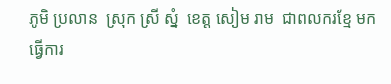ភូមិ ប្រលាន  ស្រុក ស្រី ស្នំ  ខេត្ត សៀម រាម  ជាពលករខ្មែ មក ធ្វើការ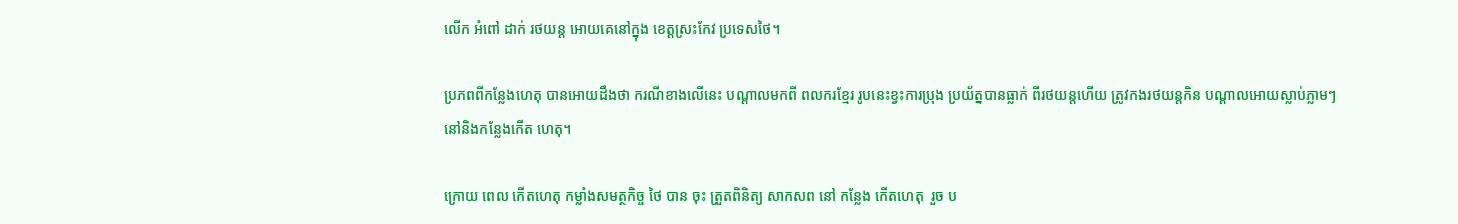លេីក អំពៅ ដាក់ រថយន្ត អោយគេនៅក្នុង ខេត្តស្រះកែវ ប្រទេសថៃ។

ប្រភពពីកន្លែងហេតុ បានអោយដឹងថា ករណីខាងលើនេះ បណ្តាលមកពី ពលករខ្មែរ រូបនេះខ្វះការប្រុង ប្រយ័ត្នបានធ្លាក់ ពីរថយន្តហើយ ត្រូវកងរថយន្តកិន បណ្តាលអោយស្លាប់ភ្លាមៗ នៅនិងកន្លែងកើត ហេតុ។

ក្រោយ ពេល កេីតហេតុ កម្លាំងសមត្ថកិច្ច ថៃ បាន ចុះ ត្រួតពិនិត្យ សាកសព នៅ កន្លែង កេីតហេតុ  រួច ប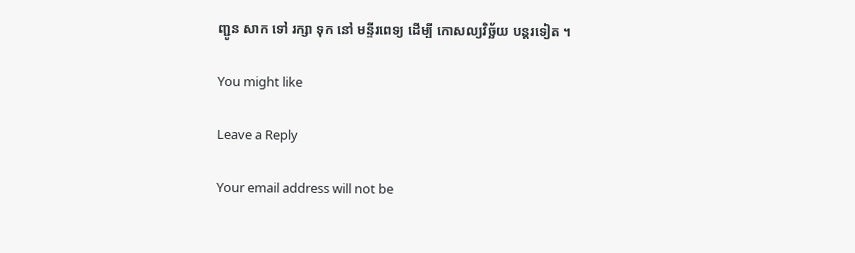ញ្ជូន សាក ទៅ រក្សា ទុក នៅ មន្ទីរពេទ្យ ដេីម្បី កោសល្យវិច្ឆ័យ បន្តរទៀត ។

You might like

Leave a Reply

Your email address will not be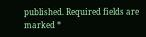published. Required fields are marked *